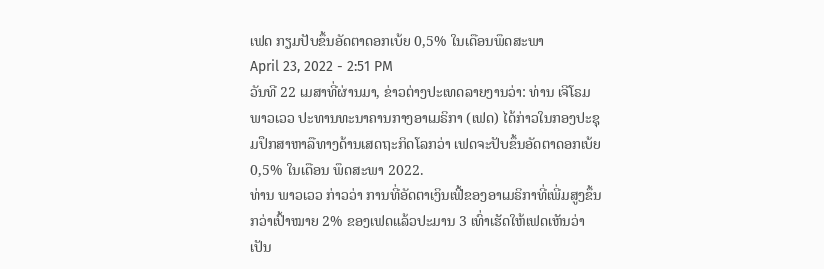ເຟດ ກຽມປັບຂຶ້ນອັດຕາດອກເບ້ຍ 0,5% ໃນເດືອນພຶດສະພາ
April 23, 2022 - 2:51 PM
ວັນທີ 22 ເມສາທີ່ຜ່ານມາ, ຂ່າວຕ່າງປະເທດລາຍງານວ່າ: ທ່ານ ເຈີໂຣມ ພາວເວວ ປະທານທະນາຄານກາງອາເມຣິກາ (ເຟດ) ໄດ້ກ່າວໃນກອງປະຊຸມປຶກສາຫາລືທາງດ້ານເສດຖະກິດໂລກວ່າ ເຟດຈະປັບຂຶ້ນອັດຕາດອກເບ້ຍ 0,5% ໃນເດືອນ ພຶດສະພາ 2022.
ທ່ານ ພາວເວວ ກ່າວວ່າ ການທີ່ອັດຕາເງິນເຟີ້ຂອງອາເມຣິກາທີ່ເພີ່ມສູງຂຶ້ນກວ່າເປົ້າໝາຍ 2% ຂອງເຟດແລ້ວປະມານ 3 ເທົ່າເຮັດໃຫ້ເຟດເຫັນວ່າ ເປັນ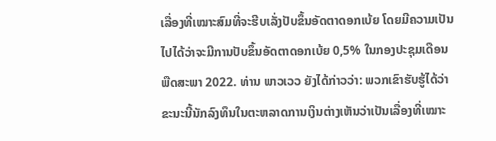ເລື່ອງທີ່ເໝາະສົມທີ່ຈະຮີບເລັ່ງປັບຂຶ້ນອັດຕາດອກເບ້ຍ ໂດຍມີຄວາມເປັນໄປໄດ້ວ່າຈະມີການປັບຂຶ້ນອັດຕາດອກເບ້ຍ 0,5% ໃນກອງປະຊຸມເດືອນ ພືດສະພາ 2022. ທ່ານ ພາວເວວ ຍັງໄດ້ກ່າວວ່າ: ພວກເຂົາຮັບຮູ້ໄດ້ວ່າຂະນະນີ້ນັກລົງທຶນໃນຕະຫລາດການເງິນຕ່າງເຫັນວ່າເປັນເລື່ອງທີ່ເໝາະ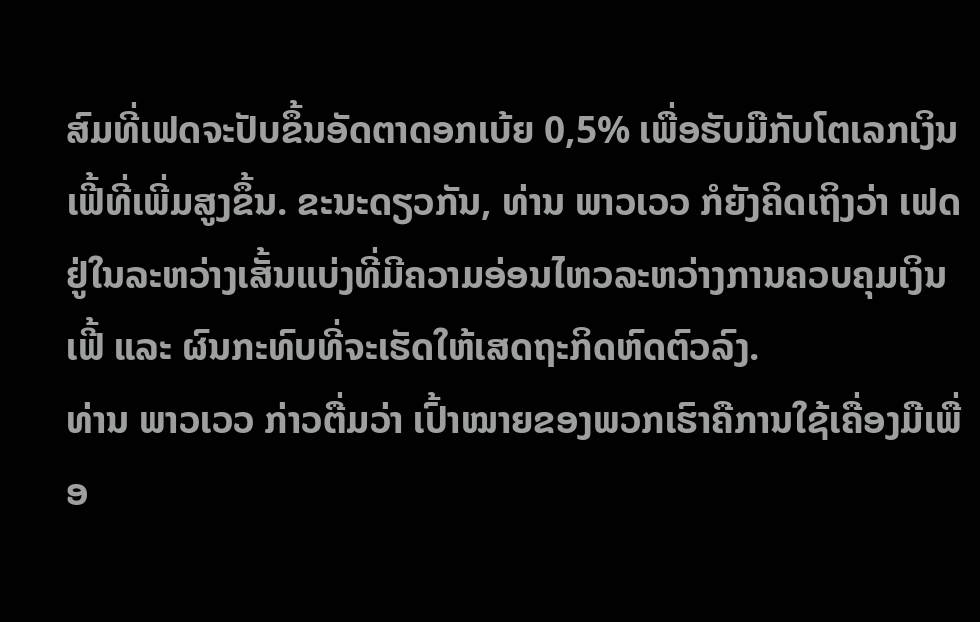ສົມທີ່ເຟດຈະປັບຂຶ້ນອັດຕາດອກເບ້ຍ 0,5% ເພື່ອຮັບມືກັບໂຕເລກເງິນເຟີ້ທີ່ເພີ່ມສູງຂຶ້ນ. ຂະນະດຽວກັນ, ທ່ານ ພາວເວວ ກໍຍັງຄິດເຖິງວ່າ ເຟດຢູ່ໃນລະຫວ່າງເສັ້ນແບ່ງທີ່ມີຄວາມອ່ອນໄຫວລະຫວ່າງການຄວບຄຸມເງິນເຟີ້ ແລະ ຜົນກະທົບທີ່ຈະເຮັດໃຫ້ເສດຖະກິດຫົດຕົວລົງ.
ທ່ານ ພາວເວວ ກ່າວຕື່ມວ່າ ເປົ້າໝາຍຂອງພວກເຮົາຄືການໃຊ້ເຄື່ອງມືເພື່ອ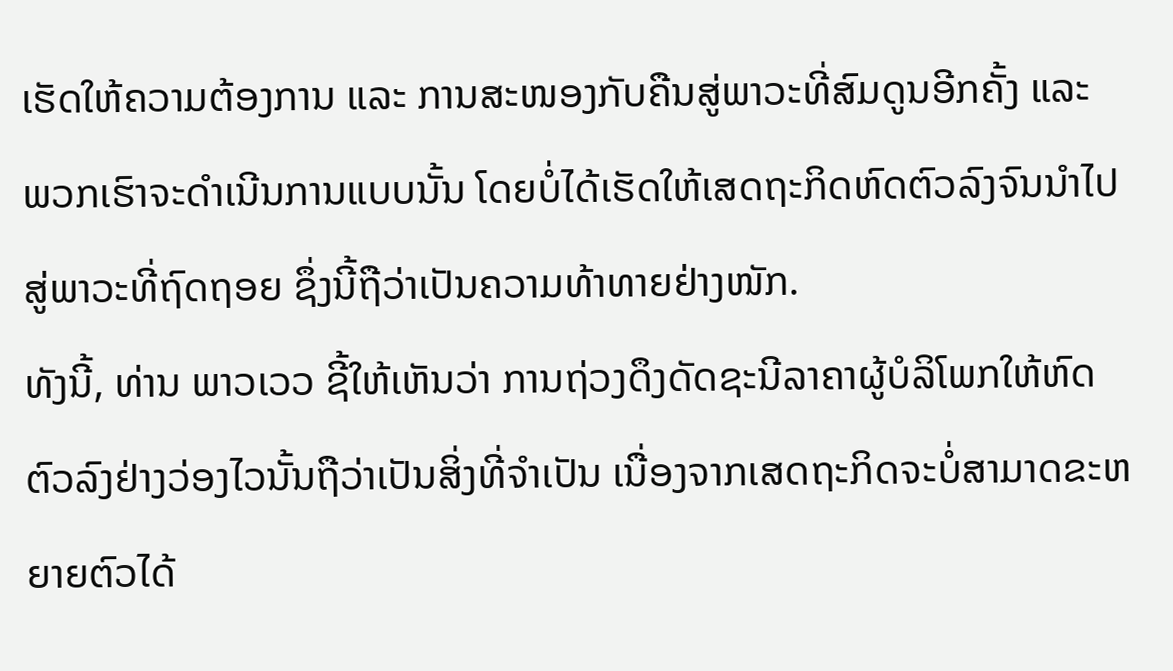ເຮັດໃຫ້ຄວາມຕ້ອງການ ແລະ ການສະໜອງກັບຄືນສູ່ພາວະທີ່ສົມດູນອີກຄັ້ງ ແລະ ພວກເຮົາຈະດຳເນີນການແບບນັ້ນ ໂດຍບໍ່ໄດ້ເຮັດໃຫ້ເສດຖະກິດຫົດຕົວລົງຈົນນຳໄປສູ່ພາວະທີ່ຖົດຖອຍ ຊຶ່ງນີ້ຖືວ່າເປັນຄວາມທ້າທາຍຢ່າງໜັກ.
ທັງນີ້, ທ່ານ ພາວເວວ ຊີ້ໃຫ້ເຫັນວ່າ ການຖ່ວງດຶງດັດຊະນີລາຄາຜູ້ບໍລິໂພກໃຫ້ຫົດຕົວລົງຢ່າງວ່ອງໄວນັ້ນຖືວ່າເປັນສິ່ງທີ່ຈຳເປັນ ເນື່ອງຈາກເສດຖະກິດຈະບໍ່ສາມາດຂະຫຍາຍຕົວໄດ້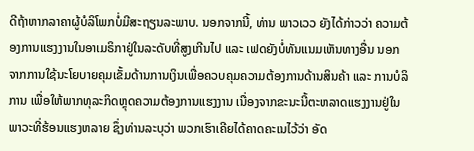ດີຖ້າຫາກລາຄາຜູ້ບໍລິໂພກບໍ່ມີສະຖຽນລະພາບ. ນອກຈາກນີ້, ທ່ານ ພາວເວວ ຍັງໄດ້ກ່າວວ່າ ຄວາມຕ້ອງການແຮງງານໃນອາເມຣິກາຢູ່ໃນລະດັບທີ່ສູງເກີນໄປ ແລະ ເຟດຍັງບໍ່ທັນແນມເຫັນທາງອື່ນ ນອກຈາກການໃຊ້ນະໂຍບາຍຄຸມເຂັ້ມດ້ານການເງິນເພື່ອຄວບຄຸມຄວາມຕ້ອງການດ້ານສິນຄ້າ ແລະ ການບໍລິການ ເພື່ອໃຫ້ພາກທຸລະກິດຫຼຸດຄວາມຕ້ອງການແຮງງານ ເນື່ອງຈາກຂະນະນີ້ຕະຫລາດແຮງງານຢູ່ໃນພາວະທີ່ຮ້ອນແຮງຫລາຍ ຊຶ່ງທ່ານລະບຸວ່າ ພວກເຮົາເຄີຍໄດ້ຄາດຄະເນໄວ້ວ່າ ອັດ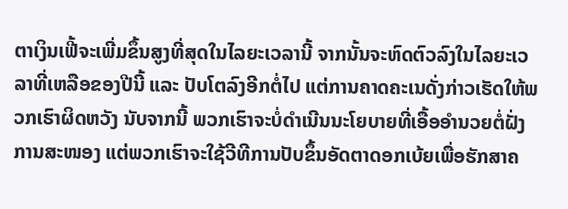ຕາເງິນເຟີ້ຈະເພີ່ມຂຶ້ນສູງທີ່ສຸດໃນໄລຍະເວລານີ້ ຈາກນັ້ນຈະຫົດຕົວລົງໃນໄລຍະເວລາທີ່ເຫລືອຂອງປີນີ້ ແລະ ປັບໂຕລົງອີກຕໍ່ໄປ ແຕ່ການຄາດຄະເນດັ່ງກ່າວເຮັດໃຫ້ພວກເຮົາຜິດຫວັງ ນັບຈາກນີ້ ພວກເຮົາຈະບໍ່ດຳເນີນນະໂຍບາຍທີ່ເອື້ອອຳນວຍຕໍ່ຝັ່ງການສະໜອງ ແຕ່ພວກເຮົາຈະໃຊ້ວີທີການປັບຂຶ້ນອັດຕາດອກເບ້ຍເພື່ອຮັກສາຄ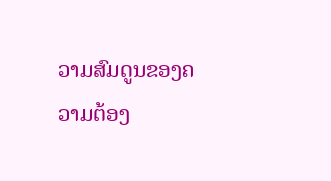ວາມສົມດູນຂອງຄວາມຕ້ອງ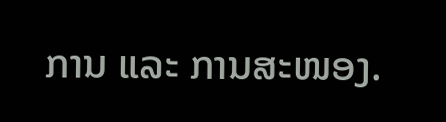ການ ແລະ ການສະໜອງ.